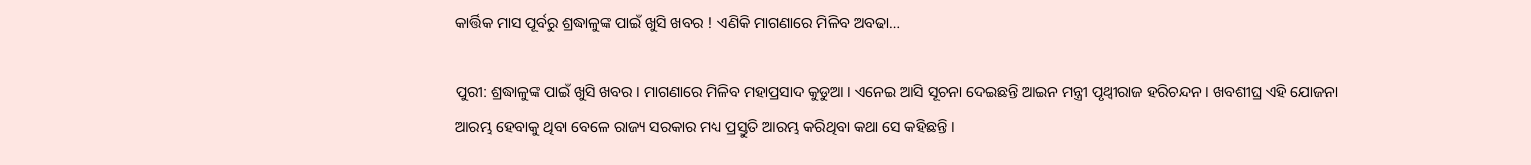କାର୍ତ୍ତିକ ମାସ ପୂର୍ବରୁ ଶ୍ରଦ୍ଧାଳୁଙ୍କ ପାଇଁ ଖୁସି ଖବର ! ଏଣିକି ମାଗଣାରେ ମିଳିବ ଅବଢା…

ପୁରୀ: ଶ୍ରଦ୍ଧାଳୁଙ୍କ ପାଇଁ ଖୁସି ଖବର । ମାଗଣାରେ ମିଳିବ ମହାପ୍ରସାଦ କୁଡୁଆ । ଏନେଇ ଆସି ସୂଚନା ଦେଇଛନ୍ତି ଆଇନ ମନ୍ତ୍ରୀ ପୃଥ୍ବୀରାଜ ହରିଚନ୍ଦନ । ଖବଶୀଘ୍ର ଏହି ଯୋଜନା ଆରମ୍ଭ ହେବାକୁ ଥିବା ବେଳେ ରାଜ୍ୟ ସରକାର ମଧ୍ୟ ପ୍ରସ୍ତୁତି ଆରମ୍ଭ କରିଥିବା କଥା ସେ କହିଛନ୍ତି ।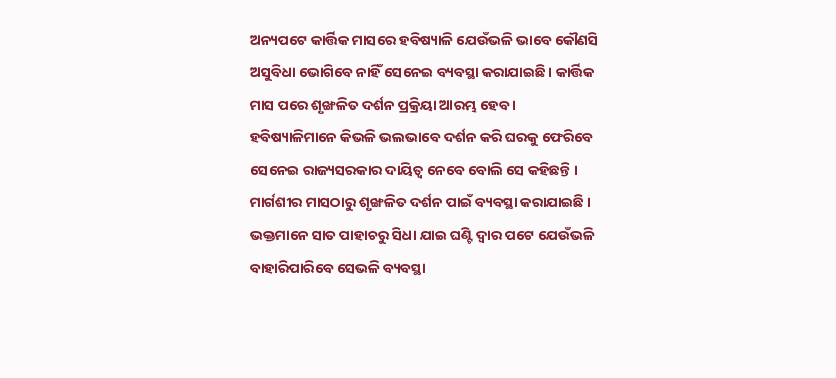ଅନ୍ୟପଟେ କାର୍ତ୍ତିକ ମାସରେ ହବିଷ୍ୟାଳି ଯେଉଁଭଳି ଭାବେ କୌଣସି ଅସୁବିଧା ଭୋଗିବେ ନାହିଁ ସେନେଇ ବ୍ୟବସ୍ଥା କରାଯାଇଛି । କାର୍ତ୍ତିକ ମାସ ପରେ ଶୃଙ୍ଖଳିତ ଦର୍ଶନ ପ୍ରକ୍ରିୟା ଆରମ୍ଭ ହେବ । ହବିଷ୍ୟାଳିମାନେ କିଭଳି ଭଲଭାବେ ଦର୍ଶନ କରି ଘରକୁ ଫେରିବେ ସେନେଇ ରାଜ୍ୟସରକାର ଦାୟିତ୍ବ ନେବେ ବୋଲି ସେ କହିଛନ୍ତି । ମାର୍ଗଶୀର ମାସଠାରୁ ଶୃଙ୍ଖଳିତ ଦର୍ଶନ ପାଇଁ ବ୍ୟବସ୍ଥା କରାଯାଇଛି । ଭକ୍ତମାନେ ସାତ ପାହାଚରୁ ସିଧା ଯାଇ ଘଣ୍ଟି ଦ୍ବାର ପଟେ ଯେଉଁଭଳି ବାହାରିପାରିବେ ସେଭଳି ବ୍ୟବସ୍ଥା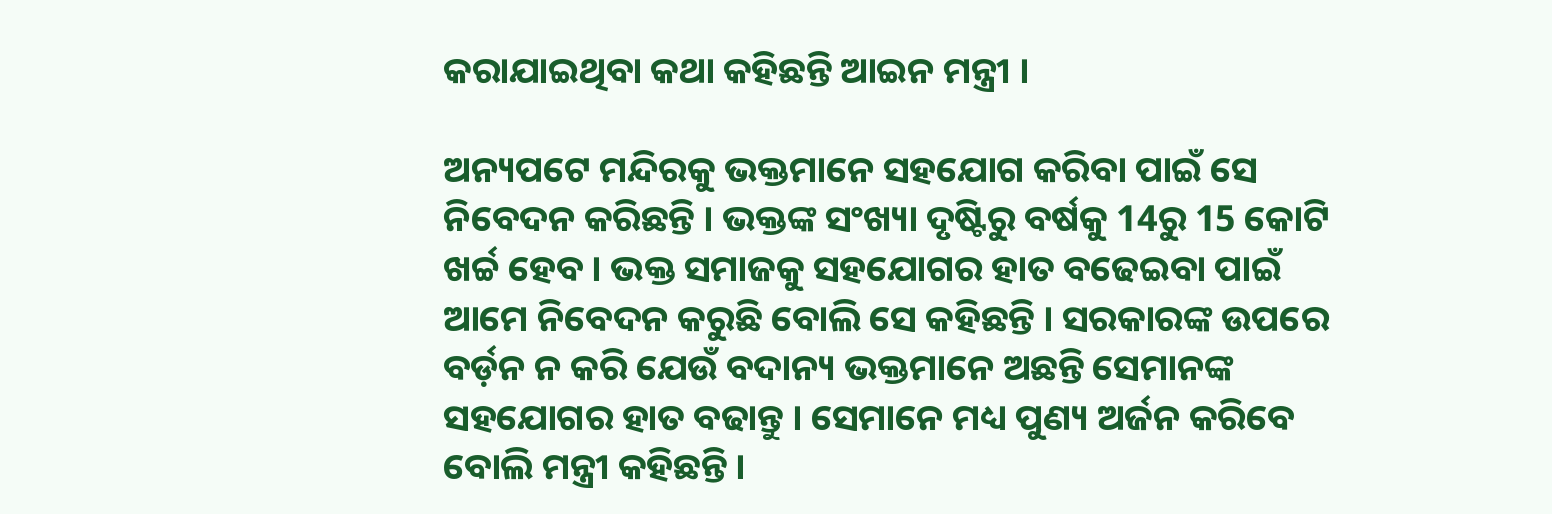କରାଯାଇଥିବା କଥା କହିଛନ୍ତି ଆଇନ ମନ୍ତ୍ରୀ ।

ଅନ୍ୟପଟେ ମନ୍ଦିରକୁ ଭକ୍ତମାନେ ସହଯୋଗ କରିବା ପାଇଁ ସେ ନିବେଦନ କରିଛନ୍ତି । ଭକ୍ତଙ୍କ ସଂଖ୍ୟା ଦୃଷ୍ଟିରୁ ବର୍ଷକୁ 14ରୁ 15 କୋଟି ଖର୍ଚ୍ଚ ହେବ । ଭକ୍ତ ସମାଜକୁ ସହଯୋଗର ହାତ ବଢେଇବା ପାଇଁ ଆମେ ନିବେଦନ କରୁଛି ବୋଲି ସେ କହିଛନ୍ତି । ସରକାରଙ୍କ ଉପରେ ବର୍ଡ଼ନ ନ କରି ଯେଉଁ ବଦାନ୍ୟ ଭକ୍ତମାନେ ଅଛନ୍ତି ସେମାନଙ୍କ ସହଯୋଗର ହାତ ବଢାନ୍ତୁ । ସେମାନେ ମଧ୍ୟ ପୁଣ୍ୟ ଅର୍ଜନ କରିବେ ବୋଲି ମନ୍ତ୍ରୀ କହିଛନ୍ତି ।